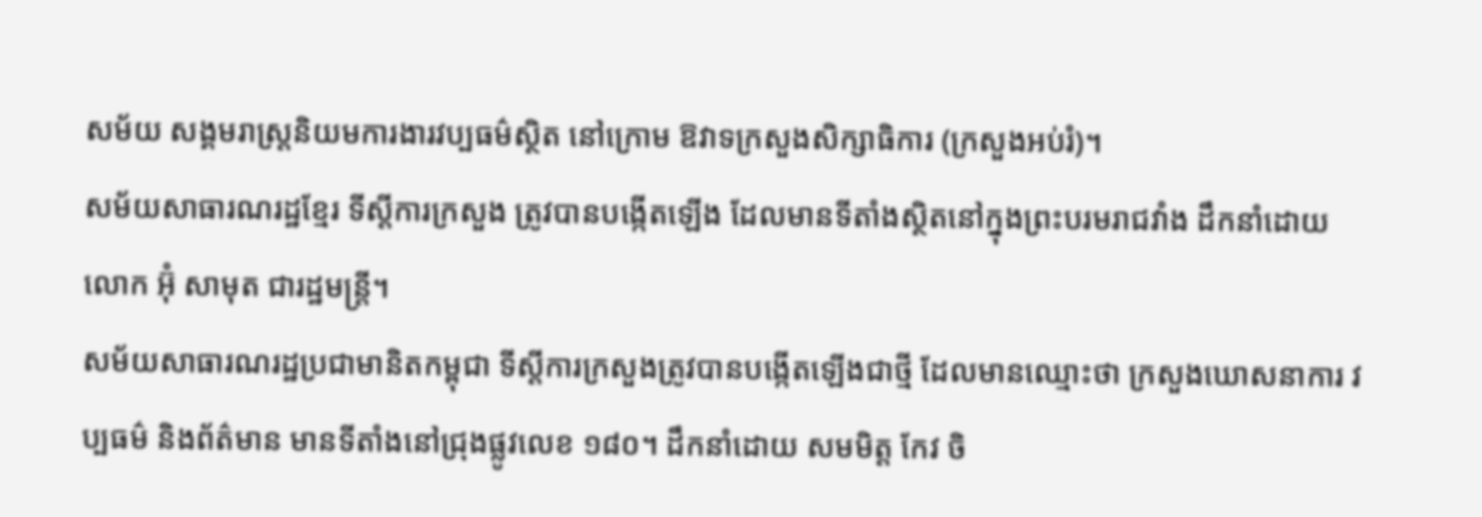សម័យ សង្គមរាស្ត្រនិយមការងារវប្បធម៌ស្ថិត នៅក្រោម ឱវាទក្រសួងសិក្សាធិការ (ក្រសួងអប់រំ)។
សម័យសាធារណរដ្ឋខ្មែរ ទីស្ដីការក្រសួង ត្រូវបានបង្កើតឡើង ដែលមានទីតាំងស្ថិតនៅក្នុងព្រះបរមរាជវាំង ដឹកនាំដោយ លោក អ៊ុំ សាមុត ជារដ្ឋមន្ត្រី។
សម័យសាធារណរដ្ឋប្រជាមានិតកម្ពុជា ទីស្ដីការក្រសួងត្រូវបានបង្កើតឡើងជាថ្មី ដែលមានឈ្មោះថា ក្រសួងឃោសនាការ វប្បធម៌ និងព័ត៌មាន មានទីតាំងនៅជ្រុងផ្លូវលេខ ១៨០។ ដឹកនាំដោយ សមមិត្ត កែវ ចិ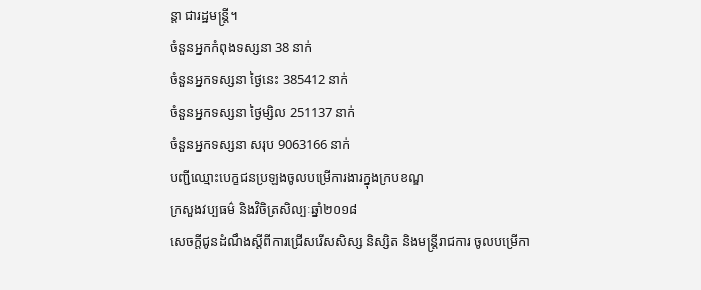ន្តា ជារដ្ឋមន្រ្តី។
ចំនួនអ្នកកំពុងទស្សនា 38 នាក់
ចំនួនអ្នកទស្សនា ថ្ងៃនេះ 385412 នាក់
ចំនួនអ្នកទស្សនា ថ្ងៃម្សិល 251137 នាក់
ចំនួនអ្នកទស្សនា សរុប 9063166 នាក់
បញ្ជីឈ្មោះបេក្ខជនប្រឡងចូលបម្រើការងារក្នុងក្របខណ្ឌ
ក្រសួងវប្បធម៌ និងវិចិត្រសិល្បៈឆ្នាំ២០១៨
សេចក្តីជូនដំណឹងស្តីពីការជ្រើសរើសសិស្ស និស្សិត និងមន្រ្តីរាជការ ចូលបម្រើកា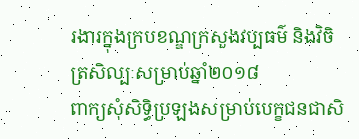រងារក្នុងក្របខណ្ឌក្រសួងវប្បធម៌ និងវិចិត្រសិល្បៈសម្រាប់ឆ្នាំ២០១៨
ពាក្យសុំសិទ្ធិប្រឡងសម្រាប់បេក្ខជនជាសិ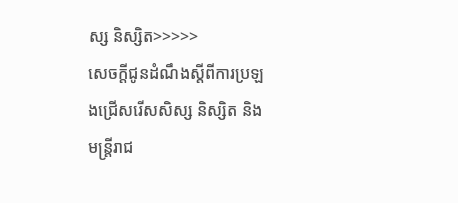ស្ស និស្សិត>>>>>
សេចក្តីជូនដំណឹងស្តីពីការប្រឡងជ្រើសរើសសិស្ស និស្សិត និងមន្រ្តីរាជ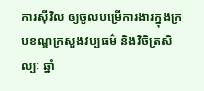ការស៊ីវិល ឲ្យចូលបម្រើការងារក្នុងក្របខណ្ឌក្រសួងវប្បធម៌ និងវិចិត្រសិល្បៈ ឆ្នាំ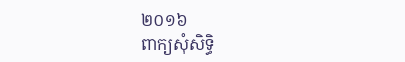២០១៦
ពាក្យសុំសិទ្ធិ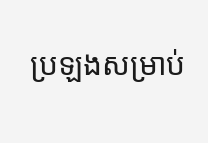ប្រឡងសម្រាប់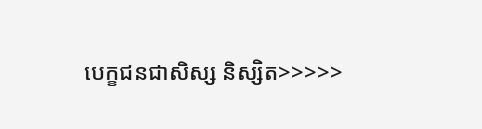បេក្ខជនជាសិស្ស និស្សិត>>>>>